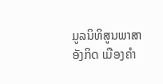ມູລນິທິສູນພາສາອັງກິດ ເມືອງຄໍາ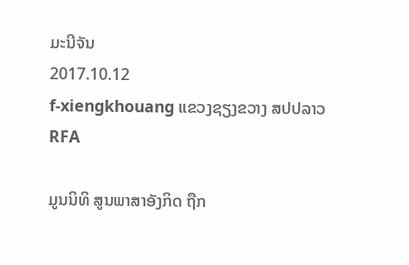ມະນີຈັນ
2017.10.12
f-xiengkhouang ແຂວງຊຽງຂວາງ ສປປລາວ
RFA

ມູນນິທິ ສູນພາສາອັງກິດ ຖືກ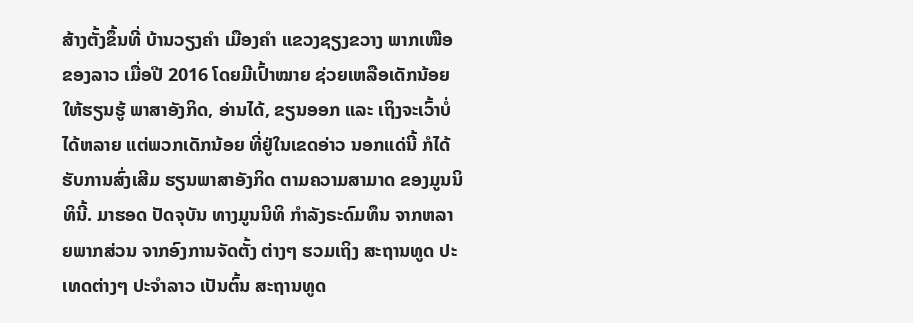ສ້າງຕັ້ງຂຶ້ນທີ່ ບ້ານວຽງຄໍາ ເມືອງຄໍາ ແຂວງຊຽງຂວາງ ພາກເໜືອຂອງລາວ ເມື່ອປີ 2016 ໂດຍມີເປົ້າໝາຍ ຊ່ວຍເຫລືອເດັກນ້ອຍ  ໃຫ້ຮຽນຮູ້ ພາສາອັງກິດ, ອ່ານໄດ້, ຂຽນອອກ ແລະ ເຖິງຈະເວົ້າບໍ່ໄດ້ຫລາຍ ແຕ່ພວກເດັກນ້ອຍ ທີ່ຢູ່ໃນເຂດອ່າວ ນອກແດ່ນີ້ ກໍໄດ້ຮັບການສົ່ງເສີມ ຮຽນພາສາອັງກິດ ຕາມຄວາມສາມາດ ຂອງມູນນິທິນີ້. ມາຮອດ ປັດຈຸບັນ ທາງມູນນິທິ ກໍາລັງຣະດົມທຶນ ຈາກຫລາຍພາກສ່ວນ ຈາກອົງການຈັດຕັ້ງ ຕ່າງໆ ຮວມເຖິງ ສະຖານທູດ ປະເທດຕ່າງໆ ປະຈໍາລາວ ເປັນຕົ້ນ ສະຖານທູດ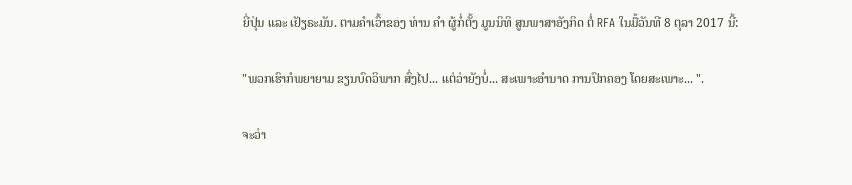ຍີ່ປຸ່ນ ແລະ ເຢັຽຣະມັນ. ຕາມຄໍາເວົ້າຂອງ ທ່ານ ຄໍາ ຜູ້ກໍ່ຕັ້ງ ມູນນິທິ ສູນພາສາອັງກິດ ຕໍ່ RFA ໃນມື້ວັນທີ 8 ຕຸລາ 2017 ນີ້:

"ພວກເຮົາກໍພຍາຍາມ ຂຽນບົດວິພາກ ສົ່ງໄປ... ແຕ່ວ່າຍັງບໍ່... ສະເພາະອໍານາດ ການປົກຄອງ ໂດຍສະເພາະ... ".

ຈະວ່າ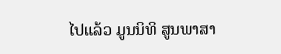ໄປແລ້ວ ມູນນິທິ ສູນພາສາ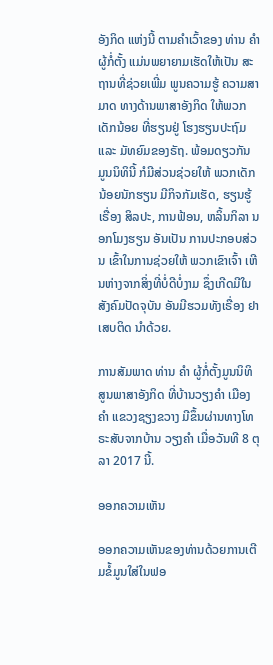ອັງກິດ ແຫ່ງນີ້ ຕາມຄໍາເວົ້າຂອງ ທ່ານ ຄໍາ ຜູ້ກໍ່ຕັ້ງ ແມ່ນພຍາຍາມເຮັດໃຫ້ເປັນ ສະຖານທີ່ຊ່ວຍເພີ່ມ ພູນຄວາມຮູ້ ຄວາມສາມາດ ທາງດ້ານພາສາອັງກິດ ໃຫ້ພວກ ເດັກນ້ອຍ ທີ່ຮຽນຢູ່ ໂຮງຮຽນປະຖົມ ແລະ ມັທຍົມຂອງຣັຖ. ພ້ອມດຽວກັນ ມູນນິທິນີ້ ກໍມີສ່ວນຊ່ວຍໃຫ້ ພວກເດັກນ້ອຍນັກຮຽນ ມີກິຈກັມເຮັດ, ຮຽນຮູ້ເຣື່ອງ ສິລປະ, ການຟ້ອນ, ຫລິ້ນກິລາ ນອກໂມງຮຽນ ອັນເປັນ ການປະກອບສ່ວນ ເຂົ້າໃນການຊ່ວຍໃຫ້ ພວກເຂົາເຈົ້າ ເຫີນຫ່າງຈາກສິ່ງທີ່ບໍ່ດີບໍ່ງາມ ຊຶ່ງເກີດມີໃນ ສັງຄົມປັດຈຸບັນ ອັນມີຮວມທັງເຣື່ອງ ຢາເສບຕິດ ນໍາດ້ວຍ.

ການສັມພາດ ທ່ານ ຄໍາ ຜູ້ກໍ່ຕັ້ງມູນນິທິ ສູນພາສາອັງກິດ ທີ່ບ້ານວຽງຄໍາ ເມືອງຄໍາ ແຂວງຊຽງຂວາງ ມີຂຶ້ນຜ່ານທາງໂທຣະສັບຈາກບ້ານ ວຽງຄໍາ ເມື່ອວັນທີ 8 ຕຸລາ 2017 ນີ້.

ອອກຄວາມເຫັນ

ອອກຄວາມເຫັນຂອງທ່ານດ້ວຍການເຕີມຂໍ້ມູນໃສ່ໃນຟອ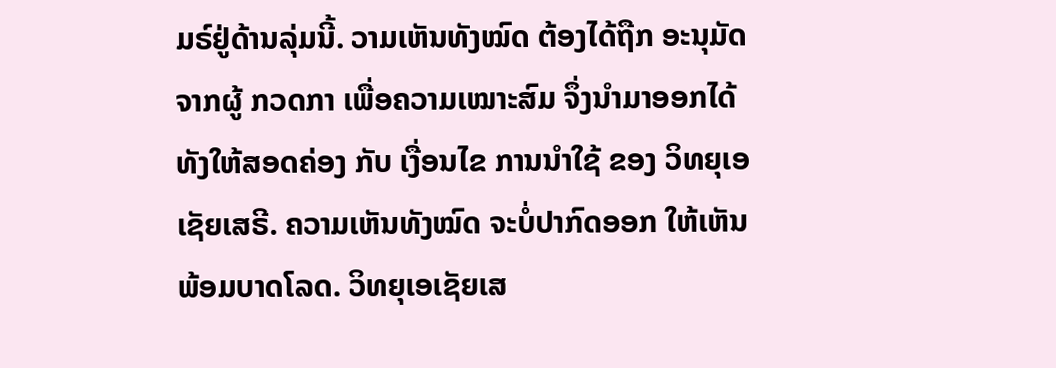ມຣ໌ຢູ່ດ້ານລຸ່ມນີ້. ວາມເຫັນທັງໝົດ ຕ້ອງໄດ້ຖືກ ອະນຸມັດ ຈາກຜູ້ ກວດກາ ເພື່ອຄວາມເໝາະສົມ ຈຶ່ງນໍາມາອອກໄດ້ ທັງໃຫ້ສອດຄ່ອງ ກັບ ເງື່ອນໄຂ ການນຳໃຊ້ ຂອງ ວິທຍຸເອເຊັຍເສຣີ. ຄວາມເຫັນທັງໝົດ ຈະບໍ່ປາກົດອອກ ໃຫ້ເຫັນພ້ອມບາດໂລດ. ວິທຍຸເອເຊັຍເສ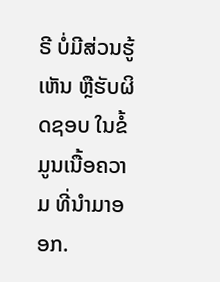ຣີ ບໍ່ມີສ່ວນຮູ້ເຫັນ ຫຼືຮັບຜິດຊອບ ໃນຂໍ້ມູນເນື້ອຄວາມ ທີ່ນໍາມາອອກ.